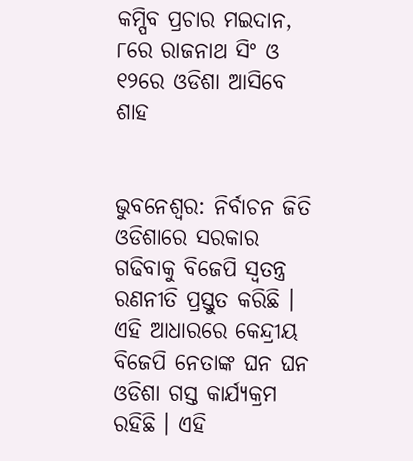କମ୍ପିବ ପ୍ରଚାର ମଇଦାନ, ୮ରେ ରାଜନାଥ ସିଂ ଓ ୧୨ରେ ଓଡିଶା ଆସିବେ ଶାହ


ଭୁବନେଶ୍ୱର: ନିର୍ବାଚନ ଜିତି ଓଡିଶାରେ ସରକାର ଗଢିବାକୁ ବିଜେପି ସ୍ୱତନ୍ତ୍ର ରଣନୀତି ପ୍ରସ୍ତୁତ କରିଛି । ଏହି ଆଧାରରେ କେନ୍ଦ୍ରୀୟ ବିଜେପି ନେତାଙ୍କ ଘନ ଘନ ଓଡିଶା ଗସ୍ତ କାର୍ଯ୍ୟକ୍ରମ ରହିଛି । ଏହି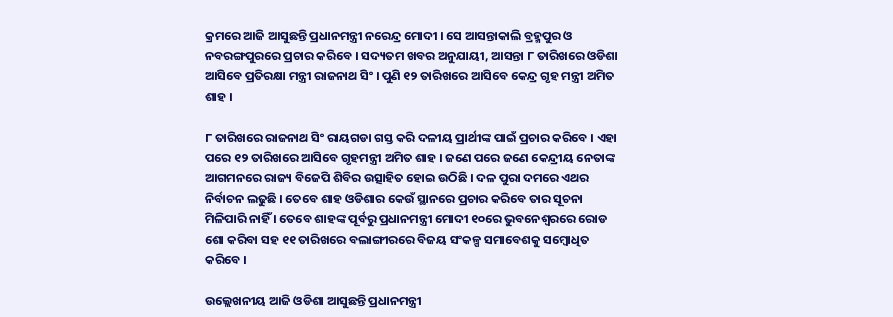କ୍ରମରେ ଆଜି ଆସୁଛନ୍ତି ପ୍ରଧାନମନ୍ତ୍ରୀ ନରେନ୍ଦ୍ର ମୋଦୀ । ସେ ଆସନ୍ତାକାଲି ବ୍ରହ୍ମପୁର ଓ ନବରଙ୍ଗପୁରରେ ପ୍ରଚାର କରିବେ । ସଦ୍ୟତମ ଖବର ଅନୁଯାୟୀ, ଆସନ୍ତା ୮ ତାରିଖରେ ଓଡିଶା ଆସିବେ ପ୍ରତିରକ୍ଷା ମନ୍ତ୍ରୀ ରାଜନାଥ ସିଂ । ପୁଣି ୧୨ ତାରିଖରେ ଆସିବେ କେନ୍ଦ୍ର ଗୃହ ମନ୍ତ୍ରୀ ଅମିତ ଶାହ ।

୮ ତାରିଖରେ ରାଜନାଥ ସିଂ ରାୟଗଡା ଗସ୍ତ କରି ଦଳୀୟ ପ୍ରାର୍ଥୀଙ୍କ ପାଇଁ ପ୍ରଚାର କରିବେ । ଏହା ପରେ ୧୨ ତାରିଖରେ ଆସିବେ ଗୃହମନ୍ତ୍ରୀ ଅମିତ ଶାହ । ଜଣେ ପରେ ଜଣେ କେନ୍ଦ୍ରୀୟ ନେତାଙ୍କ ଆଗମନରେ ରାଜ୍ୟ ବିଜେପି ଶିବିର ଉତ୍ସାହିତ ହୋଇ ଉଠିଛି । ଦଳ ପୁରା ଦମରେ ଏଥର ନିର୍ବାଚନ ଲଢୁଛି । ତେବେ ଶାହ ଓଡିଶାର କେଉଁ ସ୍ଥାନରେ ପ୍ରଚାର କରିବେ ତାର ସୂଚନା ମିଳିପାରି ନାହିଁ । ତେବେ ଶାହଙ୍କ ପୂର୍ବରୁ ପ୍ରଧାନମନ୍ତ୍ରୀ ମୋଦୀ ୧୦ରେ ଭୁବନେଶ୍ୱରରେ ରୋଡ ଶୋ କରିବା ସହ ୧୧ ତାରିଖରେ ବଲାଙ୍ଗୀରରେ ବିଜୟ ସଂକଳ୍ପ ସମାବେଶକୁ ସମ୍ବୋଧିତ କରିବେ ।

ଉଲ୍ଲେଖନୀୟ ଆଜି ଓଡିଶା ଆସୁଛନ୍ତି ପ୍ରଧାନମନ୍ତ୍ରୀ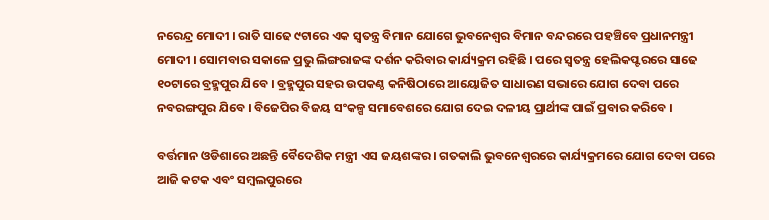ନରେନ୍ଦ୍ର ମୋଦୀ । ରାତି ସାଢେ ୯ଟାରେ ଏକ ସ୍ୱତନ୍ତ୍ର ବିମାନ ଯୋଗେ ଭୁବନେଶ୍ୱର ବିମାନ ବନ୍ଦରରେ ପହଞ୍ଚିବେ ପ୍ରଧାନମନ୍ତ୍ରୀ ମୋଦୀ । ସୋମବାର ସକାଳେ ପ୍ରଭୁ ଲିଙ୍ଗରାଜଙ୍କ ଦର୍ଶନ କରିବାର କାର୍ଯ୍ୟକ୍ରମ ରହିଛି । ପରେ ସ୍ୱତନ୍ତ୍ର ହେଲିକପ୍ଟରରେ ସାଢେ ୧୦ଟାରେ ବ୍ରହ୍ମପୁର ଯିବେ । ବ୍ରହ୍ମପୁର ସହର ଉପକଣ୍ଠ କନିଷିଠାରେ ଆୟୋଜିତ ସାଧାରଣ ସଭାରେ ଯୋଗ ଦେବା ପରେ ନବରଙ୍ଗପୁର ଯିବେ । ବିଜେପିର ବିଜୟ ସଂକଳ୍ପ ସମାବେଶରେ ଯୋଗ ଦେଇ ଦଳୀୟ ପ୍ରାର୍ଥୀଙ୍କ ପାଇଁ ପ୍ରବାର କରିବେ ।

ବର୍ତ୍ତମାନ ଓଡିଶାରେ ଅଛନ୍ତି ବୈଦେଶିକ ମନ୍ତ୍ରୀ ଏସ ଜୟଶଙ୍କର । ଗତକାଲି ଭୁବନେଶ୍ୱରରେ କାର୍ଯ୍ୟକ୍ରମରେ ଯୋଗ ଦେବା ପରେ ଆଜି କଟକ ଏବଂ ସମ୍ବଲପୁରରେ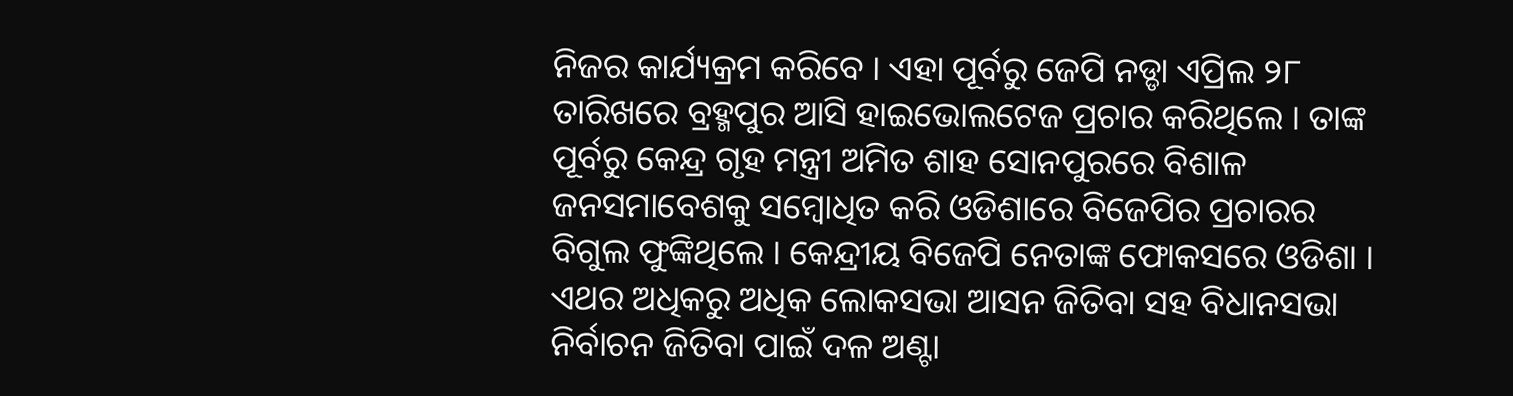ନିଜର କାର୍ଯ୍ୟକ୍ରମ କରିବେ । ଏହା ପୂର୍ବରୁ ଜେପି ନଡ୍ଡା ଏପ୍ରିଲ ୨୮ ତାରିଖରେ ବ୍ରହ୍ମପୁର ଆସି ହାଇଭୋଲଟେଜ ପ୍ରଚାର କରିଥିଲେ । ତାଙ୍କ ପୂର୍ବରୁ କେନ୍ଦ୍ର ଗୃହ ମନ୍ତ୍ରୀ ଅମିତ ଶାହ ସୋନପୁରରେ ବିଶାଳ ଜନସମାବେଶକୁ ସମ୍ବୋଧିତ କରି ଓଡିଶାରେ ବିଜେପିର ପ୍ରଚାରର ବିଗୁଲ ଫୁଙ୍କିଥିଲେ । କେନ୍ଦ୍ରୀୟ ବିଜେପି ନେତାଙ୍କ ଫୋକସରେ ଓଡିଶା । ଏଥର ଅଧିକରୁ ଅଧିକ ଲୋକସଭା ଆସନ ଜିତିବା ସହ ବିଧାନସଭା ନିର୍ବାଚନ ଜିତିବା ପାଇଁ ଦଳ ଅଣ୍ଟା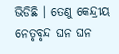ଭିଡିଛି । ତେଣୁ କେନ୍ଦ୍ରୀୟ ନେତୃବୃନ୍ଦ ଘନ ଘନ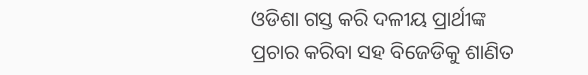ଓଡିଶା ଗସ୍ତ କରି ଦଳୀୟ ପ୍ରାର୍ଥୀଙ୍କ ପ୍ରଚାର କରିବା ସହ ବିଜେଡିକୁ ଶାଣିତ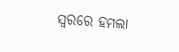ସ୍ୱରରେ ହମଲା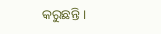କରୁଛନ୍ତି ।